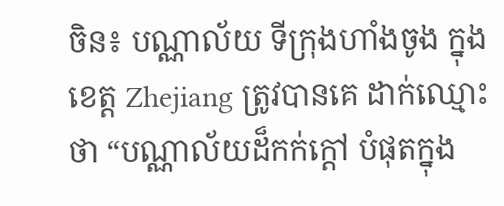ចិន៖ បណ្ណាល័យ ទីក្រុងហាំងចូង ក្នុងខេត្ត Zhejiang ត្រូវបានគេ ដាក់ឈ្មោះថា “បណ្ណាល័យដ៏កក់ក្តៅ បំផុតក្នុង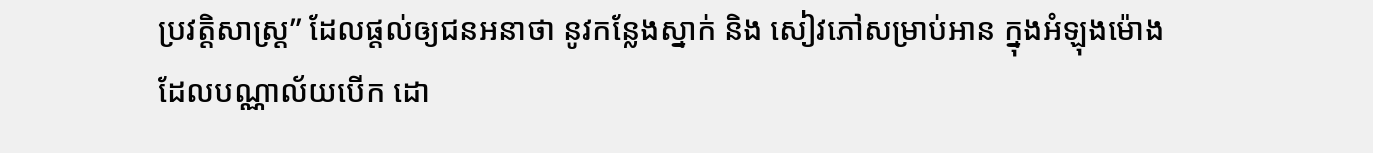ប្រវត្តិសាស្ត្រ” ដែលផ្តល់ឲ្យជនអនាថា នូវកន្លែងស្នាក់ និង សៀវភៅសម្រាប់អាន ក្នុងអំឡុងម៉ោង ដែលបណ្ណាល័យបើក ដោ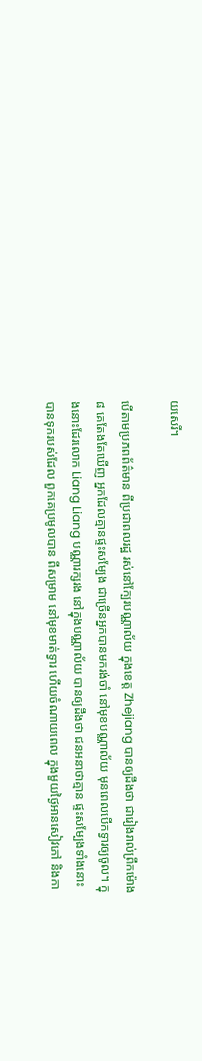យសេរី។

បើតាមប្រភពព័ត៌មាន ពីប្រជាពលរដ្ឋ រស់នៅក្បែរបណ្ណាល័យ ក្នុងខេត្ត Zhejiang បានឲ្យដឹងថា ជារៀងរាល់ព្រឹកម៉ោង៨ គេតែងតែឃើញ អ្នកដែលគ្មានផ្ទះសម្បែង ជាច្រើនអ្នកបានមករង់ចាំ នៅមុខបណ្ណាល័យ មុនពេលបើកទ្វារឲ្យចូល។ ក្នុងនោះដែរលោក Liang Liang បណ្ណារក្សរង នៅក្នុងបណ្ណាល័យ បានឲ្យដឹងថា ជនអនាថាគ្មាន ផ្ទះសម្បែងទាំងនោះ បានទុករបស់ដែល ពួកគេប្រមូលបាន ពីសម្រាម នៅមុខមាត់ទ្វារ ហើយចំណាយពេល ក្នុងមួយថ្ងៃអានសៀវភៅ និងកា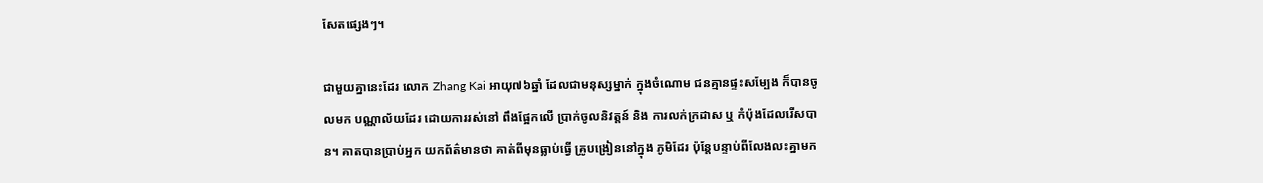សែតផ្សេងៗ។

ជាមួយគ្នានេះដែរ លោក Zhang Kai អាយុ៧៦ឆ្នាំ ដែលជាមនុស្សម្នាក់ ក្នុងចំណោម ជនគ្មានផ្ទះសម្បែង ក៏បានចូលមក បណ្ណាល័យដែរ ដោយការរស់នៅ ពឹងផ្អែកលើ ប្រាក់ចូលនិវត្តន៍ និង ការលក់ក្រដាស ឬ កំប៉ុងដែលរើសបាន។ គាតបានប្រាប់អ្នក យកព័ត៌មានថា គាត់ពីមុនធ្លាប់ធ្វើ គ្រូបង្រៀននៅក្នុង ភូមិដែរ ប៉ុន្តែបន្ទាប់ពីលែងលះគ្នាមក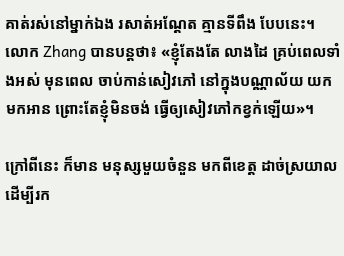គាត់រស់នៅម្នាក់ឯង រសាត់អណ្តែត គ្មានទីពឹង បែបនេះ។ លោក Zhang បានបន្តថា៖ «ខ្ញុំតែងតែ លាងដៃ គ្រប់ពេលទាំងអស់ មុនពេល ចាប់កាន់សៀវភៅ នៅក្នុងបណ្ណាល័យ យកមកអាន ព្រោះតែខ្ញុំមិនចង់ ធ្វើឲ្យសៀវភៅកខ្វក់ឡើយ»។

ក្រៅពីនេះ ក៏មាន មនុស្សមួយចំនួន មកពីខេត្ត ដាច់ស្រយាល ដើម្បីរក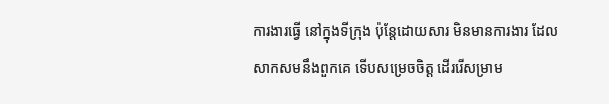ការងារធ្វើ នៅក្នុងទីក្រុង ប៉ុន្តែដោយសារ មិនមានការងារ ដែលសាកសមនឹងពួកគេ ទើបសម្រេចចិត្ត ដើររើសម្រាម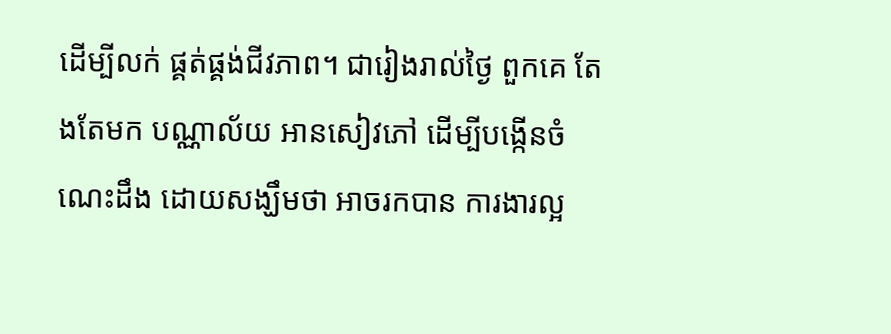ដើម្បីលក់ ផ្គត់ផ្គង់ជីវភាព។ ជារៀងរាល់ថ្ងៃ ពួកគេ តែងតែមក បណ្ណាល័យ អានសៀវភៅ ដើម្បីបង្កើនចំណេះដឹង ដោយសង្ឃឹមថា អាចរកបាន ការងារល្អ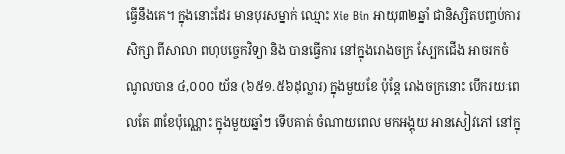ធ្វើនឹងគេ។ ក្នុងនោះដែរ មានបុរសម្នាក់ ឈ្មោះ Xie Bin អាយុ៣២ឆ្នាំ ជានិស្សិតបញ្ចប់ការសិក្សា ពីសាលា ពហុបច្ចេកវិទ្យា និង បានធ្វើការ នៅក្នុងរោងចក្រ ស្បែកជើង អាចរកចំណូលបាន ៤,០០០ យ័ន (៦៥១.៥៦ដុល្លារ) ក្នុងមួយខែ ប៉ុន្តែ រោងចក្រនោះ បើករយៈពេលតែ ៣ខែប៉ុណ្ណោះ ក្នុងមួយឆ្នាំៗ ទើបគាត់ ចំណាយពេល មកអង្គុយ អានសៀវភៅ នៅក្នុ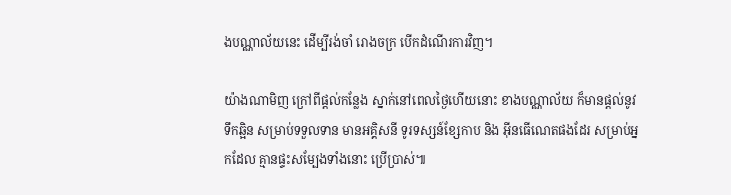ងបណ្ណាល័យនេះ ដើម្បីរង់ចាំ រោងចក្រ បើកដំណើរការវិញ។

យ៉ាងណាមិញ ក្រៅពីផ្តល់កន្លែង ស្នាក់នៅពេលថ្ងៃហើយនោះ ខាងបណ្ណាល័យ ក៏មានផ្តល់នូវទឹកឆ្អិន សម្រាប់ទទួលទាន មានអគ្គិសនី ទូរទស្សន៍ខ្សែកាប និង អ៊ីនធើណេតផងដែរ សម្រាប់អ្នកដែល គ្មានផ្ទះសម្បែងទាំងនោះ ប្រើប្រាស់៕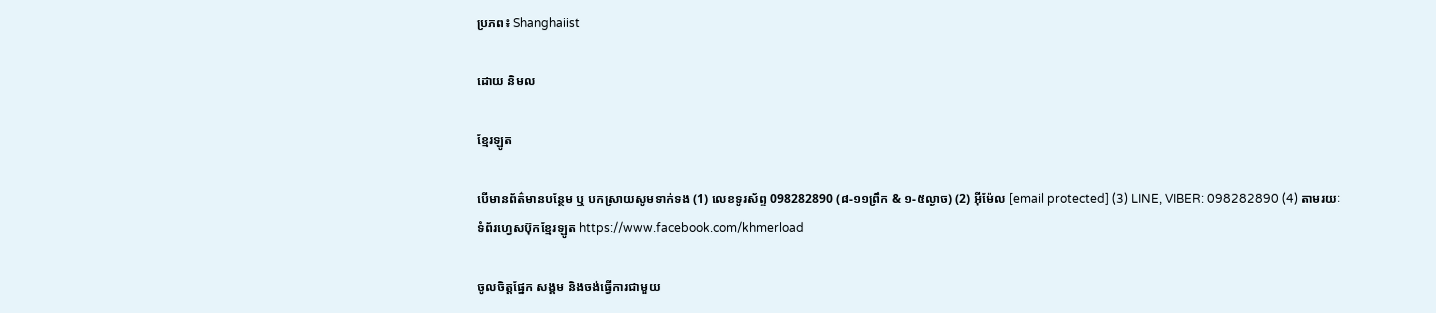ប្រភព៖ Shanghaiist

ដោយ និមល

ខ្មែរឡូត

បើមានព័ត៌មានបន្ថែម ឬ បកស្រាយសូមទាក់ទង (1) លេខទូរស័ព្ទ 098282890 (៨-១១ព្រឹក & ១-៥ល្ងាច) (2) អ៊ីម៉ែល [email protected] (3) LINE, VIBER: 098282890 (4) តាមរយៈទំព័រហ្វេសប៊ុកខ្មែរឡូត https://www.facebook.com/khmerload

ចូលចិត្តផ្នែក សង្គម និងចង់ធ្វើការជាមួយ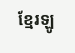ខ្មែរឡូ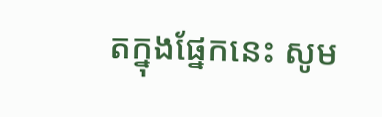តក្នុងផ្នែកនេះ សូម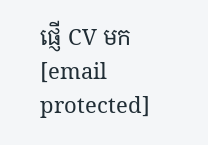ផ្ញើ CV មក [email protected]